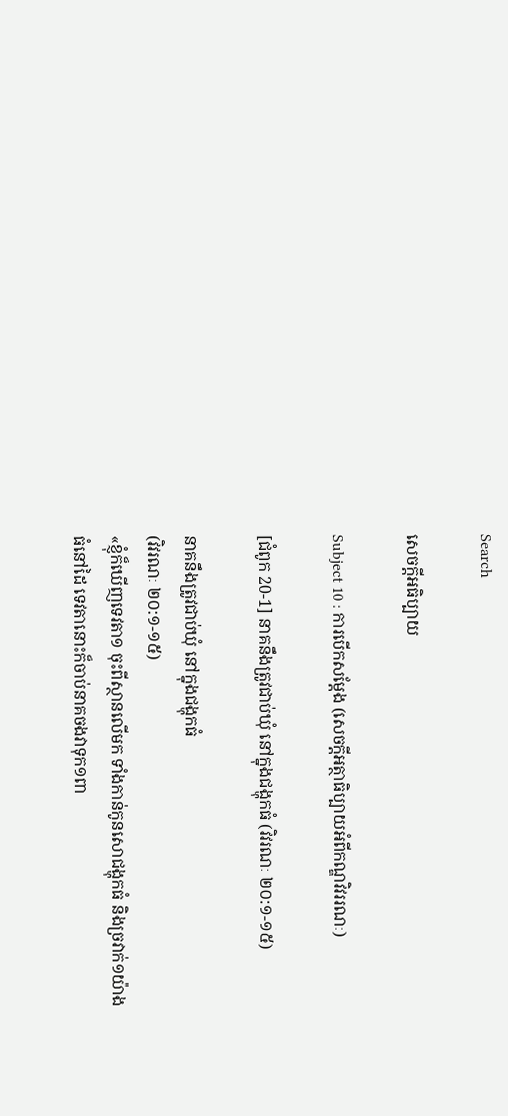Search

សេចក្តីអធិប្បាយ

Subject 10 : ការបើកសម្តែង (សេចក្តីអត្ថាធិប្បាយអំពីកណ្ឌវិវររណៈ)

[ជំពូក 20-1] នាគនឹងត្រូវជាប់ឃុំ នៅក្នុងជង្ហុកធំ (វិវរណៈ ២០:១-១៥)

នាគនឹងត្រូវជាប់ឃុំ នៅក្នុងជង្ហុកធំ
(វិវរណៈ ២០:១-១៥)
«ខ្ញុំក៏ឃើញទេវតា១ ចុះពីស្ថានលើមក ទាំងកាន់កូនសោជង្ហុកធំ និងច្រវាក់១យ៉ាងធំនៅដៃ ទេវតានោះក៏ចាប់នាគចងវាទុក១ពា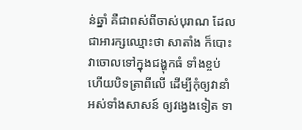ន់ឆ្នាំ គឺជាពស់ពីចាស់បុរាណ ដែលជាអារក្សឈ្មោះថា សាតាំង ក៏បោះវាចោលទៅក្នុងជង្ហុកធំ ទាំងខ្ចប់ ហើយបិទត្រាពីលើ ដើម្បីកុំឲ្យវានាំអស់ទាំងសាសន៍ ឲ្យវង្វេងទៀត ទា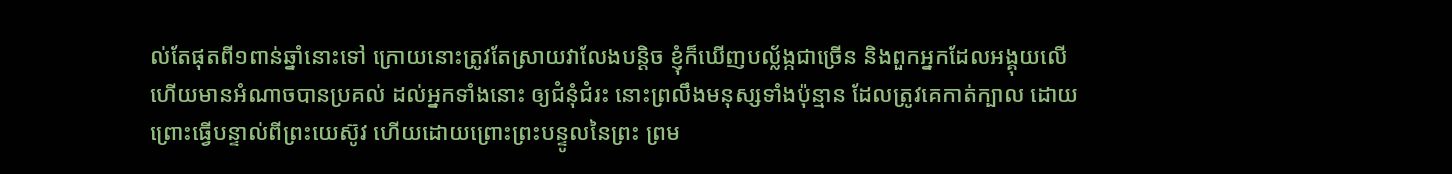ល់តែផុតពី១ពាន់ឆ្នាំនោះទៅ ក្រោយនោះត្រូវតែស្រាយវាលែងបន្តិច ខ្ញុំក៏ឃើញបល្ល័ង្កជាច្រើន និងពួកអ្នកដែលអង្គុយលើ ហើយមានអំណាចបានប្រគល់ ដល់អ្នកទាំងនោះ ឲ្យជំនុំជំរះ នោះព្រលឹងមនុស្សទាំងប៉ុន្មាន ដែលត្រូវគេកាត់ក្បាល ដោយព្រោះធ្វើបន្ទាល់ពីព្រះយេស៊ូវ ហើយដោយព្រោះព្រះបន្ទូលនៃព្រះ ព្រម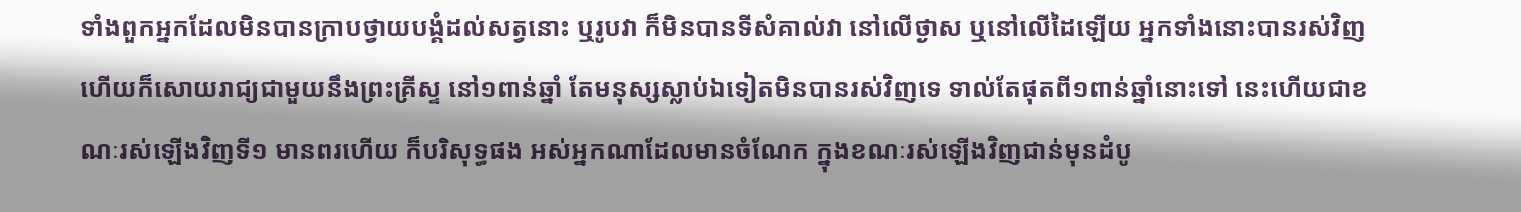ទាំងពួកអ្នកដែលមិនបានក្រាបថ្វាយបង្គំដល់សត្វនោះ ឬរូបវា ក៏មិនបានទីសំគាល់វា នៅលើថ្ងាស ឬនៅលើដៃឡើយ អ្នកទាំងនោះបានរស់វិញ ហើយក៏សោយរាជ្យជាមួយនឹងព្រះគ្រីស្ទ នៅ១ពាន់ឆ្នាំ តែមនុស្សស្លាប់ឯទៀតមិនបានរស់វិញទេ ទាល់តែផុតពី១ពាន់ឆ្នាំនោះទៅ នេះហើយជាខណៈរស់ឡើងវិញទី១ មានពរហើយ ក៏បរិសុទ្ធផង អស់អ្នកណាដែលមានចំណែក ក្នុងខណៈរស់ឡើងវិញជាន់មុនដំបូ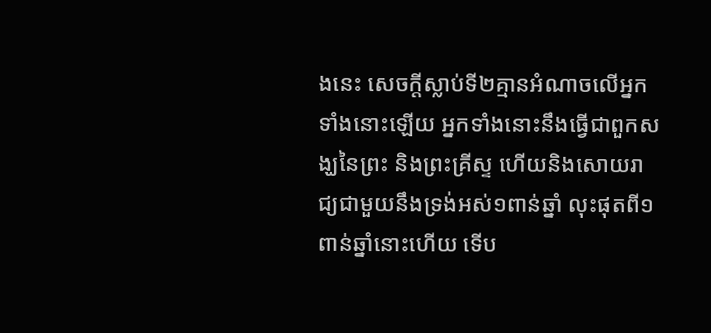ងនេះ សេចក្តីស្លាប់ទី២គ្មានអំណាចលើអ្នកទាំងនោះឡើយ អ្នកទាំងនោះនឹងធ្វើជាពួកសង្ឃនៃព្រះ និងព្រះគ្រីស្ទ ហើយនិងសោយរាជ្យជាមួយនឹងទ្រង់អស់១ពាន់ឆ្នាំ លុះផុតពី១ពាន់ឆ្នាំនោះហើយ ទើប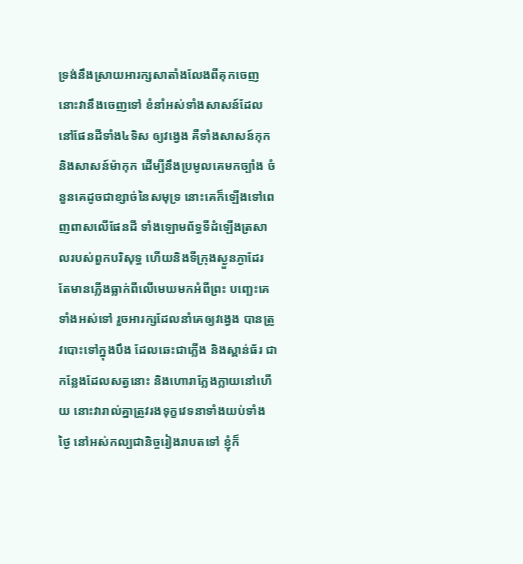ទ្រង់នឹងស្រាយអារក្សសាតាំងលែងពីគុកចេញ នោះវានឹងចេញទៅ ខំនាំអស់ទាំងសាសន៍ដែលនៅផែនដីទាំង៤ទិស ឲ្យវង្វេង គឺទាំងសាសន៍កុក និងសាសន៍ម៉ាកុក ដើម្បីនឹងប្រមូលគេមកច្បាំង ចំនួនគេដូចជាខ្សាច់នៃសមុទ្រ នោះគេក៏ឡើងទៅពេញពាសលើផែនដី ទាំងឡោមព័ទ្ធទីដំឡើងត្រសាលរបស់ពួកបរិសុទ្ធ ហើយនិងទីក្រុងស្ងួនភ្ងាដែរ តែមានភ្លើងធ្លាក់ពីលើមេឃមកអំពីព្រះ បញ្ឆេះគេទាំងអស់ទៅ រួចអារក្សដែលនាំគេឲ្យវង្វេង បានត្រូវបោះទៅក្នុងបឹង ដែលឆេះជាភ្លើង និងស្ពាន់ធ័រ ជាកន្លែងដែលសត្វនោះ និងហោរាក្លែងក្លាយនៅហើយ នោះវារាល់គ្នាត្រូវរងទុក្ខវេទនាទាំងយប់ទាំងថ្ងៃ នៅអស់កល្បជានិច្ចរៀងរាបតទៅ ខ្ញុំក៏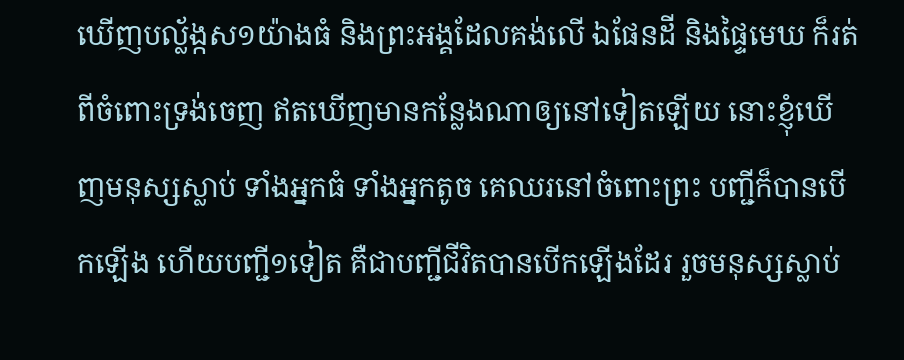ឃើញបល្ល័ង្កស១យ៉ាងធំ និងព្រះអង្គដែលគង់លើ ឯផែនដី និងផ្ទៃមេឃ ក៏រត់ពីចំពោះទ្រង់ចេញ ឥតឃើញមានកន្លែងណាឲ្យនៅទៀតឡើយ នោះខ្ញុំឃើញមនុស្សស្លាប់ ទាំងអ្នកធំ ទាំងអ្នកតូច គេឈរនៅចំពោះព្រះ បញ្ជីក៏បានបើកឡើង ហើយបញ្ជី១ទៀត គឺជាបញ្ជីជីវិតបានបើកឡើងដែរ រួចមនុស្សស្លាប់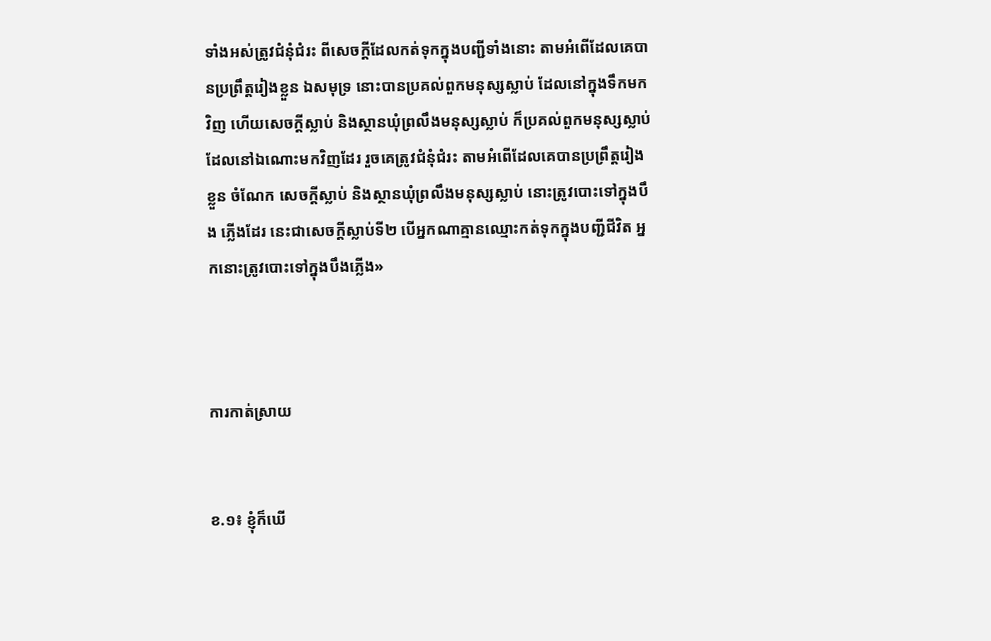ទាំងអស់ត្រូវជំនុំជំរះ ពីសេចក្តីដែលកត់ទុកក្នុងបញ្ជីទាំងនោះ តាមអំពើដែលគេបានប្រព្រឹត្តរៀងខ្លួន ឯសមុទ្រ នោះបានប្រគល់ពួកមនុស្សស្លាប់ ដែលនៅក្នុងទឹកមកវិញ ហើយសេចក្តីស្លាប់ និងស្ថានឃុំព្រលឹងមនុស្សស្លាប់ ក៏ប្រគល់ពួកមនុស្សស្លាប់ ដែលនៅឯណោះមកវិញដែរ រួចគេត្រូវជំនុំជំរះ តាមអំពើដែលគេបានប្រព្រឹត្តរៀងខ្លួន ចំណែក សេចក្តីស្លាប់ និងស្ថានឃុំព្រលឹងមនុស្សស្លាប់ នោះត្រូវបោះទៅក្នុងបឹង ភ្លើងដែរ នេះជាសេចក្តីស្លាប់ទី២ បើអ្នកណាគ្មានឈ្មោះកត់ទុកក្នុងបញ្ជីជីវិត អ្នកនោះត្រូវបោះទៅក្នុងបឹងភ្លើង»



ការកាត់ស្រាយ


ខ.១៖ ខ្ញុំក៏ឃើ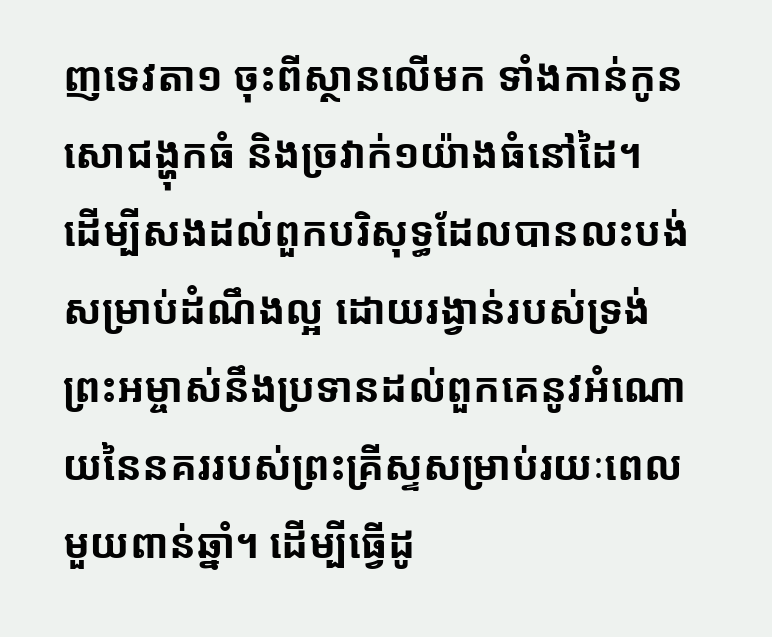ញទេវតា១ ចុះពីស្ថានលើមក ទាំងកាន់កូនសោជង្ហុកធំ និងច្រវាក់១យ៉ាងធំនៅដៃ។
ដើម្បីសងដល់ពួកបរិសុទ្ធដែលបានលះបង់សម្រាប់ដំណឹងល្អ ដោយរង្វាន់របស់ទ្រង់ ព្រះអម្ចាស់នឹងប្រទានដល់ពួកគេនូវអំណោយនៃនគររបស់ព្រះគ្រីស្ទសម្រាប់រយៈពេលមួយពាន់ឆ្នាំ។ ដើម្បីធ្វើដូ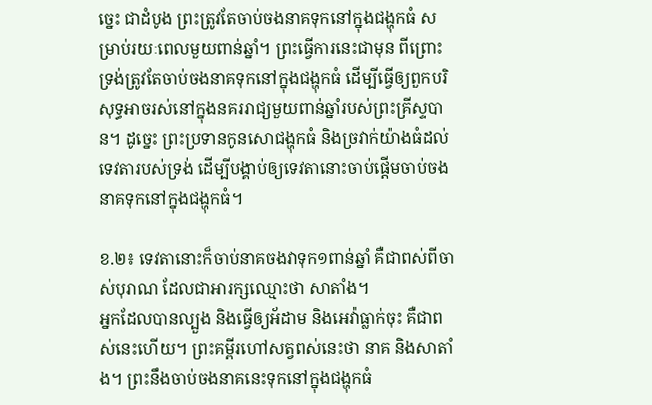ច្នេះ ជាដំបូង ព្រះត្រូវតែចាប់ចងនាគទុកនៅក្នុងជង្ហុកធំ សម្រាប់រយៈពេលមួយពាន់ឆ្នាំ។ ព្រះធ្វើការនេះជាមុន ពីព្រោះទ្រង់ត្រូវតែចាប់ចងនាគទុកនៅក្នុងជង្ហុកធំ ដើម្បីធ្វើឲ្យពួកបរិសុទ្ធអាចរស់នៅក្នុងនគររាជ្យមួយពាន់ឆ្នាំរបស់ព្រះគ្រីស្ទបាន។ ដូច្នេះ ព្រះប្រទានកូនសោជង្ហុកធំ និងច្រវាក់យ៉ាងធំដល់ទេវតារបស់ទ្រង់ ដើម្បីបង្គាប់ឲ្យទេវតានោះចាប់ផ្តើមចាប់ចងនាគទុកនៅក្នុងជង្ហុកធំ។

ខ.២៖ ទេវតានោះក៏ចាប់នាគចងវាទុក១ពាន់ឆ្នាំ គឺជាពស់ពីចាស់បុរាណ ដែលជាអារក្សឈ្មោះថា សាតាំង។
អ្នកដែលបានល្បួង និងធ្វើឲ្យអ័ដាម និងអេវ៉ាធ្លាក់ចុះ គឺជាពស់នេះហើយ។ ព្រះគម្ពីរហៅសត្វពស់នេះថា នាគ និងសាតាំង។ ព្រះនឹងចាប់ចងនាគនេះទុកនៅក្នុងជង្ហុកធំ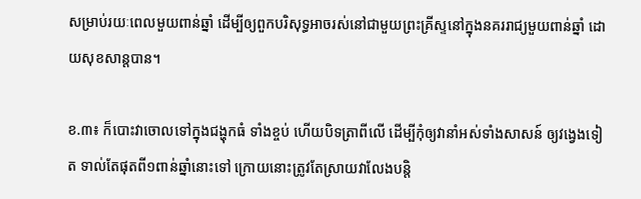សម្រាប់រយៈពេលមួយពាន់ឆ្នាំ ដើម្បីឲ្យពួកបរិសុទ្ធអាចរស់នៅជាមួយព្រះគ្រីស្ទនៅក្នុងនគររាជ្យមួយពាន់ឆ្នាំ ដោយសុខសាន្តបាន។

ខ.៣៖ ក៏បោះវាចោលទៅក្នុងជង្ហុកធំ ទាំងខ្ចប់ ហើយបិទត្រាពីលើ ដើម្បីកុំឲ្យវានាំអស់ទាំងសាសន៍ ឲ្យវង្វេងទៀត ទាល់តែផុតពី១ពាន់ឆ្នាំនោះទៅ ក្រោយនោះត្រូវតែស្រាយវាលែងបន្តិ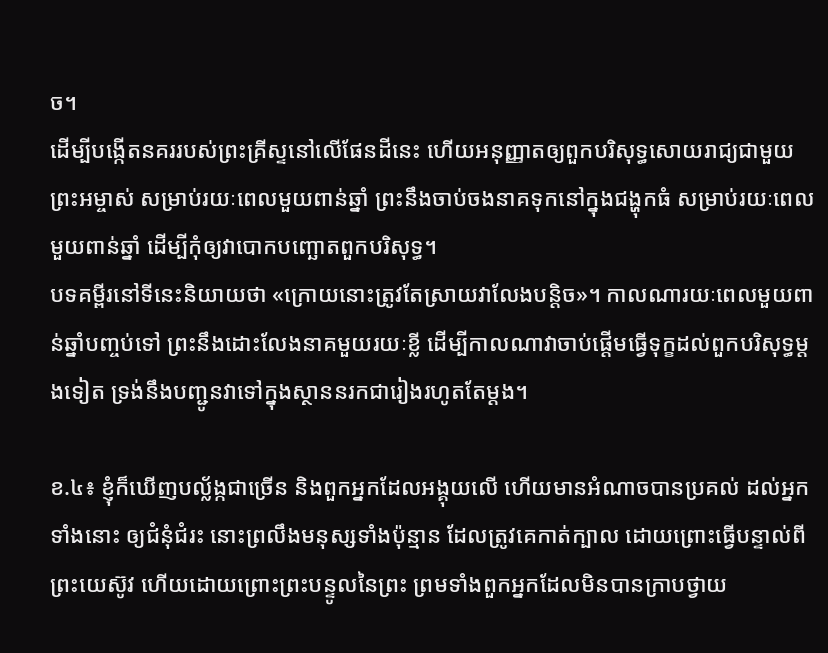ច។
ដើម្បីបង្កើតនគររបស់ព្រះគ្រីស្ទនៅលើផែនដីនេះ ហើយអនុញ្ញាតឲ្យពួកបរិសុទ្ធសោយរាជ្យជាមួយព្រះអម្ចាស់ សម្រាប់រយៈពេលមួយពាន់ឆ្នាំ ព្រះនឹងចាប់ចងនាគទុកនៅក្នុងជង្ហុកធំ សម្រាប់រយៈពេលមួយពាន់ឆ្នាំ ដើម្បីកុំឲ្យវាបោកបញ្ឆោតពួកបរិសុទ្ធ។
បទគម្ពីរនៅទីនេះនិយាយថា «ក្រោយនោះត្រូវតែស្រាយវាលែងបន្តិច»។ កាលណារយៈពេលមួយពាន់ឆ្នាំបញ្ចប់ទៅ ព្រះនឹងដោះលែងនាគមួយរយៈខ្លី ដើម្បីកាលណាវាចាប់ផ្តើមធ្វើទុក្ខដល់ពួកបរិសុទ្ធម្តងទៀត ទ្រង់នឹងបញ្ជូនវាទៅក្នុងស្ថាននរកជារៀងរហូតតែម្តង។

ខ.៤៖ ខ្ញុំក៏ឃើញបល្ល័ង្កជាច្រើន និងពួកអ្នកដែលអង្គុយលើ ហើយមានអំណាចបានប្រគល់ ដល់អ្នកទាំងនោះ ឲ្យជំនុំជំរះ នោះព្រលឹងមនុស្សទាំងប៉ុន្មាន ដែលត្រូវគេកាត់ក្បាល ដោយព្រោះធ្វើបន្ទាល់ពីព្រះយេស៊ូវ ហើយដោយព្រោះព្រះបន្ទូលនៃព្រះ ព្រមទាំងពួកអ្នកដែលមិនបានក្រាបថ្វាយ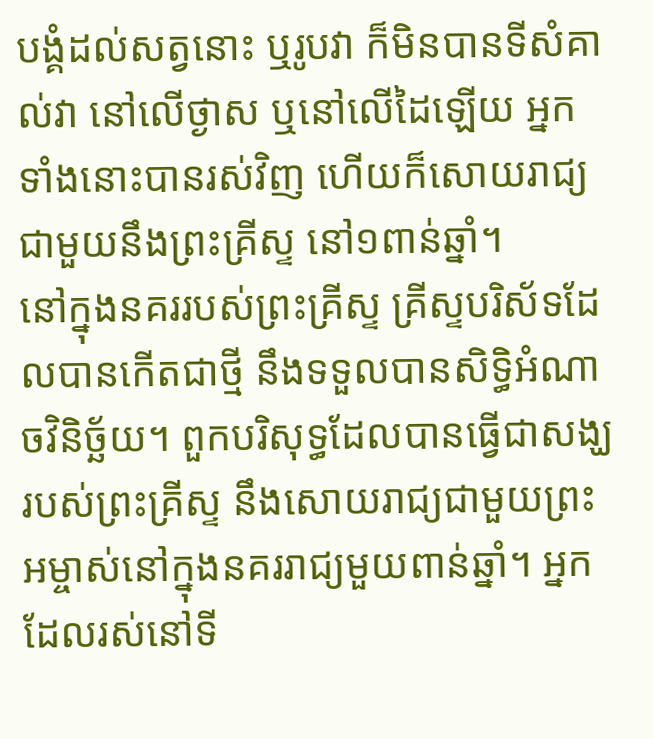បង្គំដល់សត្វនោះ ឬរូបវា ក៏មិនបានទីសំគាល់វា នៅលើថ្ងាស ឬនៅលើដៃឡើយ អ្នកទាំងនោះបានរស់វិញ ហើយក៏សោយរាជ្យជាមួយនឹងព្រះគ្រីស្ទ នៅ១ពាន់ឆ្នាំ។
នៅក្នុងនគររបស់ព្រះគ្រីស្ទ គ្រីស្ទបរិស័ទដែលបានកើតជាថ្មី នឹងទទួលបានសិទ្ធិអំណាចវិនិច្ឆ័យ។ ពួកបរិសុទ្ធដែលបានធ្វើជាសង្ឃរបស់ព្រះគ្រីស្ទ នឹងសោយរាជ្យជាមួយព្រះអម្ចាស់នៅក្នុងនគររាជ្យមួយពាន់ឆ្នាំ។ អ្នកដែលរស់នៅទី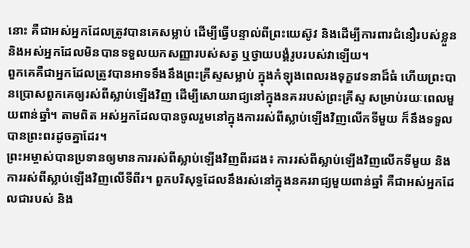នោះ គឺជាអស់អ្នកដែលត្រូវបានគេសម្លាប់ ដើម្បីធ្វើបន្ទាល់ពីព្រះយេស៊ូវ និងដើម្បីការពារជំនឿរបស់ខ្លួន និងអស់អ្នកដែលមិនបានទទួលយកសញ្ញារបស់សត្វ ឬថ្វាយបង្គំរូបរបស់វាឡើយ។
ពួកគេគឺជាអ្នកដែលត្រូវបានអាទទឹងនឹងព្រះគ្រីស្ទសម្លាប់ ក្នុងកំឡុងពេលរងទុក្ខវេទនាដ៏ធំ ហើយព្រះបានប្រោសពួកគេឲ្យរស់ពីស្លាប់ឡើងវិញ ដើម្បីសោយរាជ្យនៅក្នុងនគររបស់ព្រះគ្រីស្ទ សម្រាប់រយៈពេលមួយពាន់ឆ្នាំ។ តាមពិត អស់អ្នកដែលបានចូលរួមនៅក្នុងការរស់ពីស្លាប់ឡើងវិញលើកទីមួយ ក៏នឹងទទួលបានព្រះពរដូចគ្នាដែរ។
ព្រះអម្ចាស់បានប្រទានឲ្យមានការរស់ពីស្លាប់ឡើងវិញពីរដង៖ ការរស់ពីស្លាប់ឡើងវិញលើកទីមួយ និងការរស់ពីស្លាប់ឡើងវិញលើទីពីរ។ ពួកបរិសុទ្ធដែលនឹងរស់នៅក្នុងនគររាជ្យមួយពាន់ឆ្នាំ គឺជាអស់អ្នកដែលជារបស់ និង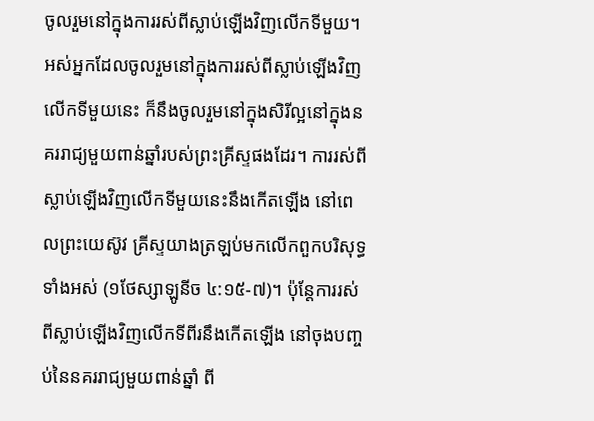ចូលរួមនៅក្នុងការរស់ពីស្លាប់ឡើងវិញលើកទីមួយ។ អស់អ្នកដែលចូលរួមនៅក្នុងការរស់ពីស្លាប់ឡើងវិញលើកទីមួយនេះ ក៏នឹងចូលរួមនៅក្នុងសិរីល្អនៅក្នុងនគររាជ្យមួយពាន់ឆ្នាំរបស់ព្រះគ្រីស្ទផងដែរ។ ការរស់ពីស្លាប់ឡើងវិញលើកទីមួយនេះនឹងកើតឡើង នៅពេលព្រះយេស៊ូវ គ្រីស្ទយាងត្រឡប់មកលើកពួកបរិសុទ្ធទាំងអស់ (១ថែស្សាឡូនីច ៤:១៥-៧)។ ប៉ុន្តែការរស់ពីស្លាប់ឡើងវិញលើកទីពីរនឹងកើតឡើង នៅចុងបញ្ចប់នៃនគររាជ្យមួយពាន់ឆ្នាំ ពី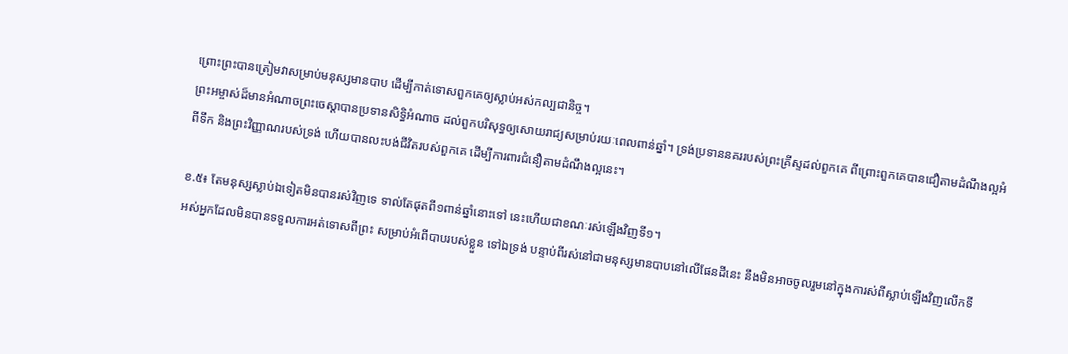ព្រោះព្រះបានត្រៀមវាសម្រាប់មនុស្សមានបាប ដើម្បីកាត់ទោសពួកគេឲ្យស្លាប់អស់កល្បជានិច្ច។
ព្រះអម្ចាស់ដ៏មានអំណាចព្រះចេស្តាបានប្រទានសិទ្ធិអំណាច ដល់ពួកបរិសុទ្ធឲ្យសោយរាជ្យសម្រាប់រយៈពេលពាន់ឆ្នាំ។ ទ្រង់ប្រទាននគររបស់ព្រះគ្រីស្ទដល់ពួកគេ ពីព្រោះពួកគេបានជឿតាមដំណឹងល្អអំពីទឹក និងព្រះវិញ្ញាណរបស់ទ្រង់ ហើយបានលះបង់ជីវិតរបស់ពួកគេ ដើម្បីការពារជំនឿតាមដំណឹងល្អនេះ។

ខ.៥៖ តែមនុស្សស្លាប់ឯទៀតមិនបានរស់វិញទេ ទាល់តែផុតពី១ពាន់ឆ្នាំនោះទៅ នេះហើយជាខណៈរស់ឡើងវិញទី១។
អស់អ្នកដែលមិនបានទទួលការអត់ទោសពីព្រះ សម្រាប់អំពើបាបរបស់ខ្លួន ទៅឯទ្រង់ បន្ទាប់ពីរស់នៅជាមនុស្សមានបាបនៅលើផែនដីនេះ នឹងមិនអាចចូលរួមនៅក្នុងការស់ពីស្លាប់ឡើងវិញលើកទី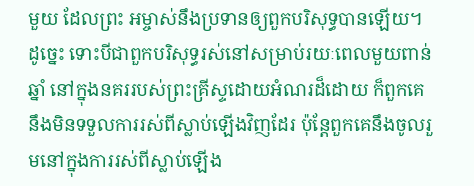មួយ ដែលព្រះ អម្ចាស់នឹងប្រទានឲ្យពួកបរិសុទ្ធបានឡើយ។ ដូច្នេះ ទោះបីជាពួកបរិសុទ្ធរស់នៅសម្រាប់រយៈពេលមួយពាន់ឆ្នាំ នៅក្នុងនគររបស់ព្រះគ្រីស្ទដោយអំណរដ៏ដោយ ក៏ពួកគេនឹងមិនទទួលការរស់ពីស្លាប់ឡើងវិញដែរ ប៉ុន្តែពួកគេនឹងចូលរួមនៅក្នុងការរស់ពីស្លាប់ឡើង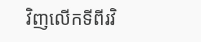វិញលើកទីពីរវិ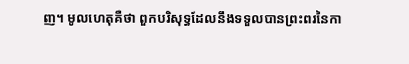ញ។ មូលហេតុគឺថា ពួកបរិសុទ្ធដែលនឹងទទួលបានព្រះពរនៃកា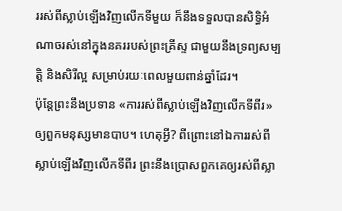ររស់ពីស្លាប់ឡើងវិញលើកទីមួយ ក៏នឹងទទួលបានសិទ្ធិអំណាចរស់នៅក្នុងនគររបស់ព្រះគ្រីស្ទ ជាមួយនឹងទ្រព្យសម្បត្តិ និងសិរីល្អ សម្រាប់រយៈពេលមួយពាន់ឆ្នាំដែរ។
ប៉ុន្តែព្រះនឹងប្រទាន «ការរស់ពីស្លាប់ឡើងវិញលើកទីពីរ» ឲ្យពួកមនុស្សមានបាប។ ហេតុអ្វី? ពីព្រោះនៅឯការរស់ពីស្លាប់ឡើងវិញលើកទីពីរ ព្រះនឹងប្រោសពួកគេឲ្យរស់ពីស្លា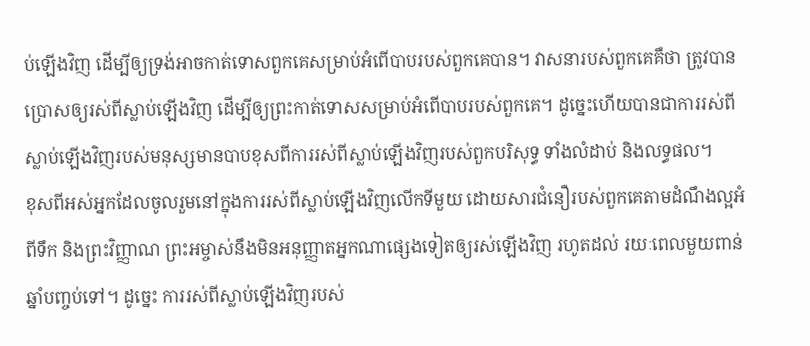ប់ឡើងវិញ ដើម្បីឲ្យទ្រង់អាចកាត់ទោសពួកគេសម្រាប់អំពើបាបរបស់ពួកគេបាន។ វាសនារបស់ពួកគេគឺថា ត្រូវបានប្រោសឲ្យរស់ពីស្លាប់ឡើងវិញ ដើម្បីឲ្យព្រះកាត់ទោសសម្រាប់អំពើបាបរបស់ពួកគេ។ ដូច្នេះហើយបានជាការរស់ពីស្លាប់ឡើងវិញរបស់មនុស្សមានបាបខុសពីការរស់ពីស្លាប់ឡើងវិញរបស់ពួកបរិសុទ្ធ ទាំងលំដាប់ និងលទ្ធផល។
ខុសពីអស់អ្នកដែលចូលរួមនៅក្នុងការរស់ពីស្លាប់ឡើងវិញលើកទីមួយ ដោយសារជំនឿរបស់ពួកគេតាមដំណឹងល្អអំពីទឹក និងព្រះវិញ្ញាណ ព្រះអម្ចាស់នឹងមិនអនុញ្ញាតអ្នកណាផ្សេងទៀតឲ្យរស់ឡើងវិញ រហូតដល់ រយៈពេលមួយពាន់ឆ្នាំបញ្ចប់ទៅ។ ដូច្នេះ ការរស់ពីស្លាប់ឡើងវិញរបស់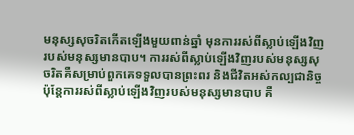មនុស្សសុចរិតកើតឡើងមួយពាន់ឆ្នាំ មុនការរស់ពីស្លាប់ឡើងវិញរបស់មនុស្សមានបាប។ ការរស់ពីស្លាប់ឡើងវិញរបស់មនុស្សសុចរិតគឺសម្រាប់ពួកគេទទួលបានព្រះពរ និងជីវិតអស់កល្បជានិច្ច ប៉ុន្តែការរស់ពីស្លាប់ឡើងវិញរបស់មនុស្សមានបាប គឺ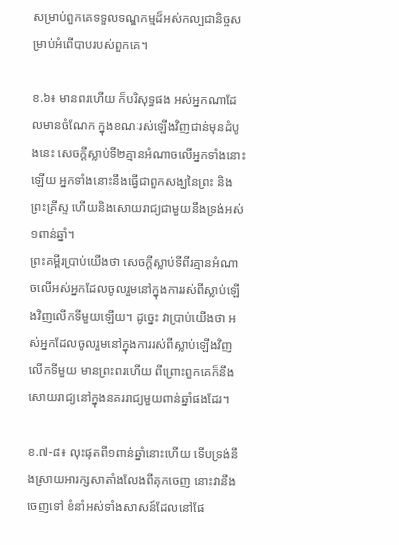សម្រាប់ពួកគេទទួលទណ្ឌកម្មដ៏អស់កល្បជានិច្ចសម្រាប់អំពើបាបរបស់ពួកគេ។

ខ.៦៖ មានពរហើយ ក៏បរិសុទ្ធផង អស់អ្នកណាដែលមានចំណែក ក្នុងខណៈរស់ឡើងវិញជាន់មុនដំបូងនេះ សេចក្តីស្លាប់ទី២គ្មានអំណាចលើអ្នកទាំងនោះឡើយ អ្នកទាំងនោះនឹងធ្វើជាពួកសង្ឃនៃព្រះ និងព្រះគ្រីស្ទ ហើយនិងសោយរាជ្យជាមួយនឹងទ្រង់អស់១ពាន់ឆ្នាំ។
ព្រះគម្ពីរប្រាប់យើងថា សេចក្តីស្លាប់ទីពីរគ្មានអំណាចលើអស់អ្នកដែលចូលរួមនៅក្នុងការរស់ពីស្លាប់ឡើងវិញលើកទីមួយឡើយ។ ដូច្នេះ វាប្រាប់យើងថា អស់អ្នកដែលចូលរួមនៅក្នុងការរស់ពីស្លាប់ឡើងវិញលើកទីមួយ មានព្រះពរហើយ ពីព្រោះពួកគេក៏នឹងសោយរាជ្យនៅក្នុងនគររាជ្យមួយពាន់ឆ្នាំផងដែរ។

ខ.៧-៨៖ លុះផុតពី១ពាន់ឆ្នាំនោះហើយ ទើបទ្រង់នឹងស្រាយអារក្សសាតាំងលែងពីគុកចេញ នោះវានឹងចេញទៅ ខំនាំអស់ទាំងសាសន៍ដែលនៅផែ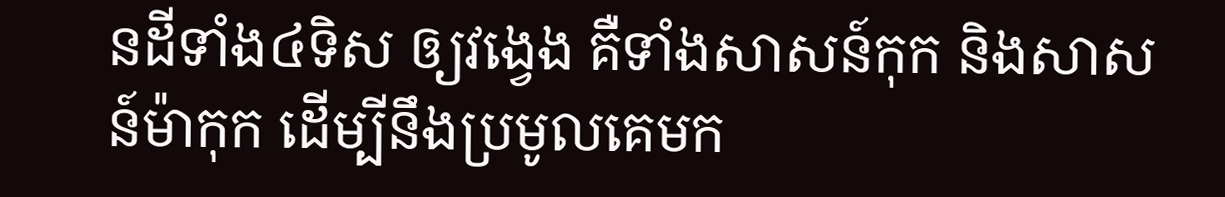នដីទាំង៤ទិស ឲ្យវង្វេង គឺទាំងសាសន៍កុក និងសាសន៍ម៉ាកុក ដើម្បីនឹងប្រមូលគេមក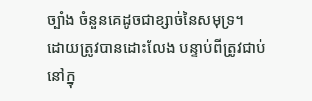ច្បាំង ចំនួនគេដូចជាខ្សាច់នៃសមុទ្រ។
ដោយត្រូវបានដោះលែង បន្ទាប់ពីត្រូវជាប់នៅក្នុ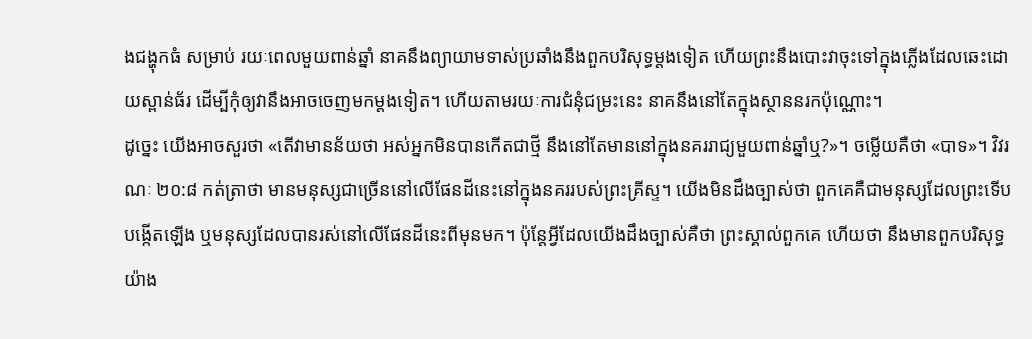ងជង្ហុកធំ សម្រាប់ រយៈពេលមួយពាន់ឆ្នាំ នាគនឹងព្យាយាមទាស់ប្រឆាំងនឹងពួកបរិសុទ្ធម្តងទៀត ហើយព្រះនឹងបោះវាចុះទៅក្នុងភ្លើងដែលឆេះដោយស្ពាន់ធ័រ ដើម្បីកុំឲ្យវានឹងអាចចេញមកម្តងទៀត។ ហើយតាមរយៈការជំនុំជម្រះនេះ នាគនឹងនៅតែក្នុងស្ថាននរកប៉ុណ្ណោះ។
ដូច្នេះ យើងអាចសួរថា «តើវាមានន័យថា អស់អ្នកមិនបានកើតជាថ្មី នឹងនៅតែមាននៅក្នុងនគររាជ្យមួយពាន់ឆ្នាំឬ?»។ ចម្លើយគឺថា «បាទ»។ វិវរណៈ ២០:៨ កត់ត្រាថា មានមនុស្សជាច្រើននៅលើផែនដីនេះនៅក្នុងនគររបស់ព្រះគ្រីស្ទ។ យើងមិនដឹងច្បាស់ថា ពួកគេគឺជាមនុស្សដែលព្រះទើបបង្កើតឡើង ឬមនុស្សដែលបានរស់នៅលើផែនដីនេះពីមុនមក។ ប៉ុន្តែអ្វីដែលយើងដឹងច្បាស់គឺថា ព្រះស្គាល់ពួកគេ ហើយថា នឹងមានពួកបរិសុទ្ធយ៉ាង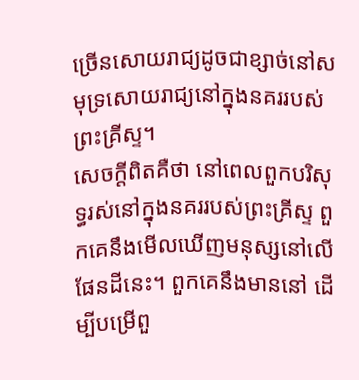ច្រើនសោយរាជ្យដូចជាខ្សាច់នៅសមុទ្រសោយរាជ្យនៅក្នុងនគររបស់ព្រះគ្រីស្ទ។
សេចក្តីពិតគឺថា នៅពេលពួកបរិសុទ្ធរស់នៅក្នុងនគររបស់ព្រះគ្រីស្ទ ពួកគេនឹងមើលឃើញមនុស្សនៅលើផែនដីនេះ។ ពួកគេនឹងមាននៅ ដើម្បីបម្រើពួ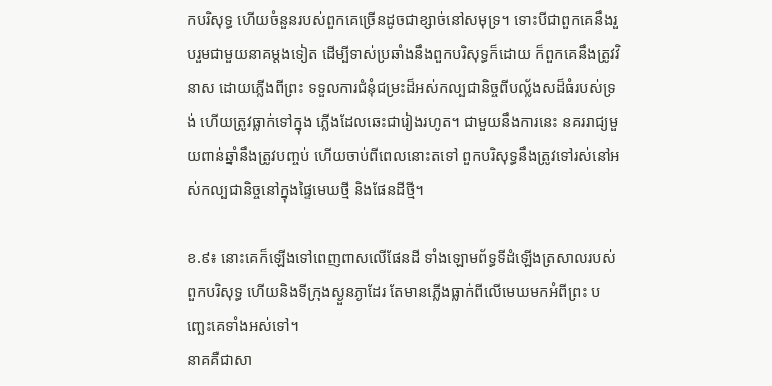កបរិសុទ្ធ ហើយចំនួនរបស់ពួកគេច្រើនដូចជាខ្សាច់នៅសមុទ្រ។ ទោះបីជាពួកគេនឹងរួបរួមជាមួយនាគម្តងទៀត ដើម្បីទាស់ប្រឆាំងនឹងពួកបរិសុទ្ធក៏ដោយ ក៏ពួកគេនឹងត្រូវវិនាស ដោយភ្លើងពីព្រះ ទទួលការជំនុំជម្រះដ៏អស់កល្បជានិច្ចពីបល្ល័ងសដ៏ធំរបស់ទ្រង់ ហើយត្រូវធ្លាក់ទៅក្នុង ភ្លើងដែលឆេះជារៀងរហូត។ ជាមួយនឹងការនេះ នគររាជ្យមួយពាន់ឆ្នាំនឹងត្រូវបញ្ចប់ ហើយចាប់ពីពេលនោះតទៅ ពួកបរិសុទ្ធនឹងត្រូវទៅរស់នៅអស់កល្បជានិច្ចនៅក្នុងផ្ទៃមេឃថ្មី និងផែនដីថ្មី។

ខ.៩៖ នោះគេក៏ឡើងទៅពេញពាសលើផែនដី ទាំងឡោមព័ទ្ធទីដំឡើងត្រសាលរបស់ពួកបរិសុទ្ធ ហើយនិងទីក្រុងស្ងួនភ្ងាដែរ តែមានភ្លើងធ្លាក់ពីលើមេឃមកអំពីព្រះ បញ្ឆេះគេទាំងអស់ទៅ។
នាគគឺជាសា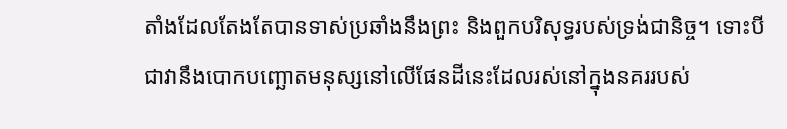តាំងដែលតែងតែបានទាស់ប្រឆាំងនឹងព្រះ និងពួកបរិសុទ្ធរបស់ទ្រង់ជានិច្ច។ ទោះបីជាវានឹងបោកបញ្ឆោតមនុស្សនៅលើផែនដីនេះដែលរស់នៅក្នុងនគររបស់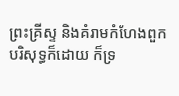ព្រះគ្រីស្ទ និងគំរាមកំហែងពួកបរិសុទ្ធក៏ដោយ ក៏ទ្រ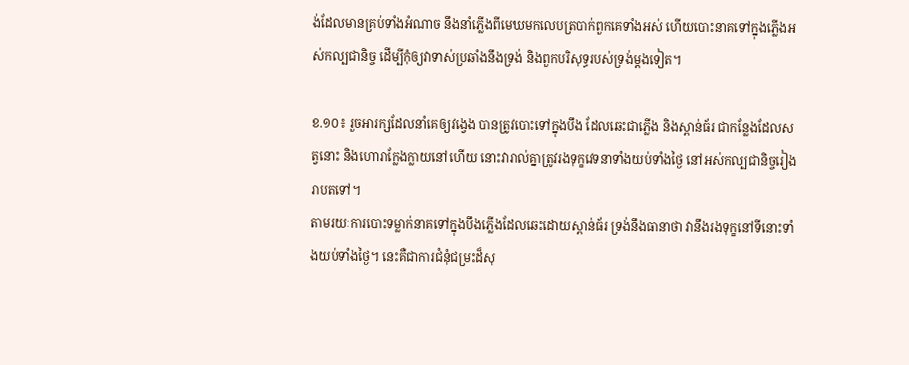ង់ដែលមានគ្រប់ទាំងអំណាច នឹងនាំភ្លើងពីមេឃមកលេបត្របាក់ពួកគេទាំងអស់ ហើយបោះនាគទៅក្នុងភ្លើងអស់កល្បជានិច្ច ដើម្បីកុំឲ្យវាទាស់ប្រឆាំងនឹងទ្រង់ និងពួកបរិសុទ្ធរបស់ទ្រង់ម្តងទៀត។

ខ.១០៖ រួចអារក្សដែលនាំគេឲ្យវង្វេង បានត្រូវបោះទៅក្នុងបឹង ដែលឆេះជាភ្លើង និងស្ពាន់ធ័រ ជាកន្លែងដែលសត្វនោះ និងហោរាក្លែងក្លាយនៅហើយ នោះវារាល់គ្នាត្រូវរងទុក្ខវេទនាទាំងយប់ទាំងថ្ងៃ នៅអស់កល្បជានិច្ចរៀងរាបតទៅ។
តាមរយៈការបោះទម្លាក់នាគទៅក្នុងបឹងភ្លើងដែលឆេះដោយស្ពាន់ធ័រ ទ្រង់នឹងធានាថា វានឹងរងទុក្ខនៅទីនោះទាំងយប់ទាំងថ្ងៃ។ នេះគឺជាការជំនុំជម្រះដ៏សុ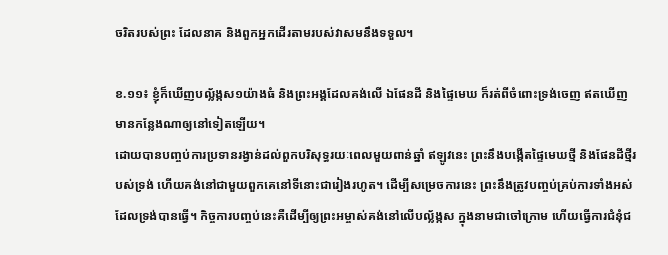ចរិតរបស់ព្រះ ដែលនាគ និងពួកអ្នកដើរតាមរបស់វាសមនឹងទទួល។

ខ.១១៖ ខ្ញុំក៏ឃើញបល្ល័ង្កស១យ៉ាងធំ និងព្រះអង្គដែលគង់លើ ឯផែនដី និងផ្ទៃមេឃ ក៏រត់ពីចំពោះទ្រង់ចេញ ឥតឃើញមានកន្លែងណាឲ្យនៅទៀតឡើយ។
ដោយបានបញ្ចប់ការប្រទានរង្វាន់ដល់ពួកបរិសុទ្ធរយៈពេលមួយពាន់ឆ្នាំ ឥឡូវនេះ ព្រះនឹងបង្កើតផ្ទៃមេឃថ្មី និងផែនដីថ្មីរបស់ទ្រង់ ហើយគង់នៅជាមួយពួកគេនៅទីនោះជារៀងរហូត។ ដើម្បីសម្រេចការនេះ ព្រះនឹងត្រូវបញ្ចប់គ្រប់ការទាំងអស់ដែលទ្រង់បានធ្វើ។ កិច្ចការបញ្ចប់នេះគឺដើម្បីឲ្យព្រះអម្ចាស់គង់នៅលើបល្ល័ង្កស ក្នុងនាមជាចៅក្រោម ហើយធ្វើការជំនុំជ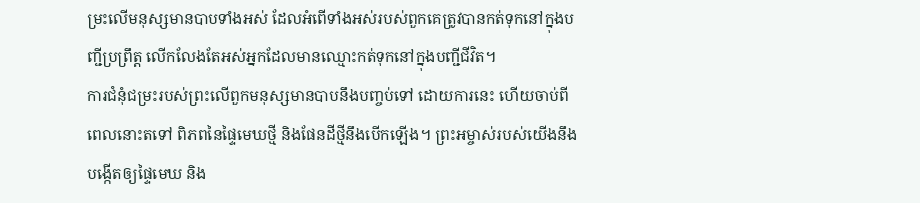ម្រះលើមនុស្សមានបាបទាំងអស់ ដែលអំពើទាំងអស់របស់ពួកគេត្រូវបានកត់ទុកនៅក្នុងបញ្ជីប្រព្រឹត្ត លើកលែងតែអស់អ្នកដែលមានឈ្មោះកត់ទុកនៅក្នុងបញ្ជីជីវិត។
ការជំនុំជម្រះរបស់ព្រះលើពួកមនុស្សមានបាបនឹងបញ្ចប់ទៅ ដោយការនេះ ហើយចាប់ពីពេលនោះតទៅ ពិភពនៃផ្ទៃមេឃថ្មី និងផែនដីថ្មីនឹងបើកឡើង។ ព្រះអម្ចាស់របស់យើងនឹងបង្កើតឲ្យផ្ទៃមេឃ និង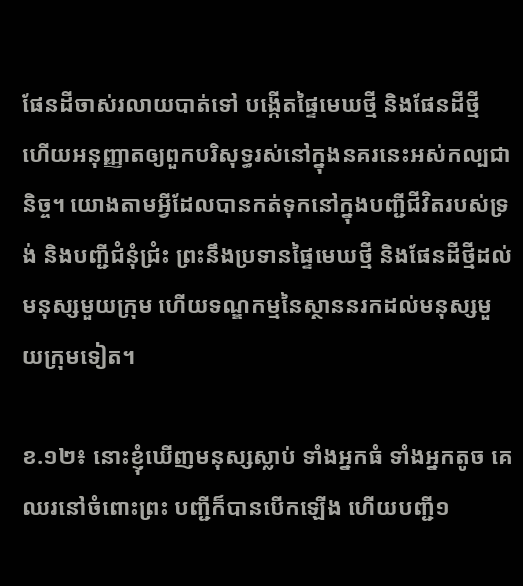ផែនដីចាស់រលាយបាត់ទៅ បង្កើតផ្ទៃមេឃថ្មី និងផែនដីថ្មី ហើយអនុញ្ញាតឲ្យពួកបរិសុទ្ធរស់នៅក្នុងនគរនេះអស់កល្បជានិច្ច។ យោងតាមអ្វីដែលបានកត់ទុកនៅក្នុងបញ្ជីជីវិតរបស់ទ្រង់ និងបញ្ជីជំនុំជំ្រះ ព្រះនឹងប្រទានផ្ទៃមេឃថ្មី និងផែនដីថ្មីដល់មនុស្សមួយក្រុម ហើយទណ្ឌកម្មនៃស្ថាននរកដល់មនុស្សមួយក្រុមទៀត។

ខ.១២៖ នោះខ្ញុំឃើញមនុស្សស្លាប់ ទាំងអ្នកធំ ទាំងអ្នកតូច គេឈរនៅចំពោះព្រះ បញ្ជីក៏បានបើកឡើង ហើយបញ្ជី១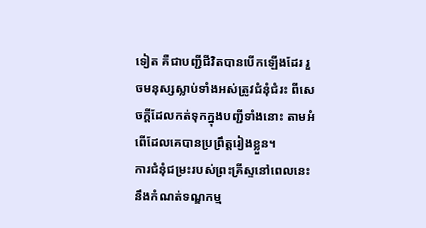ទៀត គឺជាបញ្ជីជីវិតបានបើកឡើងដែរ រួចមនុស្សស្លាប់ទាំងអស់ត្រូវជំនុំជំរះ ពីសេចក្តីដែលកត់ទុកក្នុងបញ្ជីទាំងនោះ តាមអំពើដែលគេបានប្រព្រឹត្តរៀងខ្លួន។
ការជំនុំជម្រះរបស់ព្រះគ្រីស្ទនៅពេលនេះ នឹងកំណត់ទណ្ឌកម្ម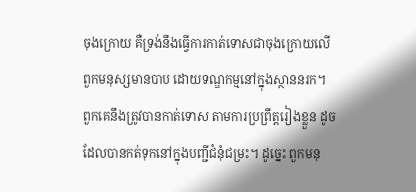ចុងក្រោយ គឺទ្រង់នឹងធ្វើការកាត់ទោសជាចុងក្រោយលើពួកមនុស្សមានបាប ដោយទណ្ឌកម្មនៅក្នុងស្ថាននរក។ ពួកគេនឹងត្រូវបានកាត់ទោស តាមការប្រព្រឹត្តរៀងខ្លួន ដូចដែលបានកត់ទុកនៅក្នុងបញ្ជីជំនុំជម្រះ។ ដូច្នេះ ពួកមនុ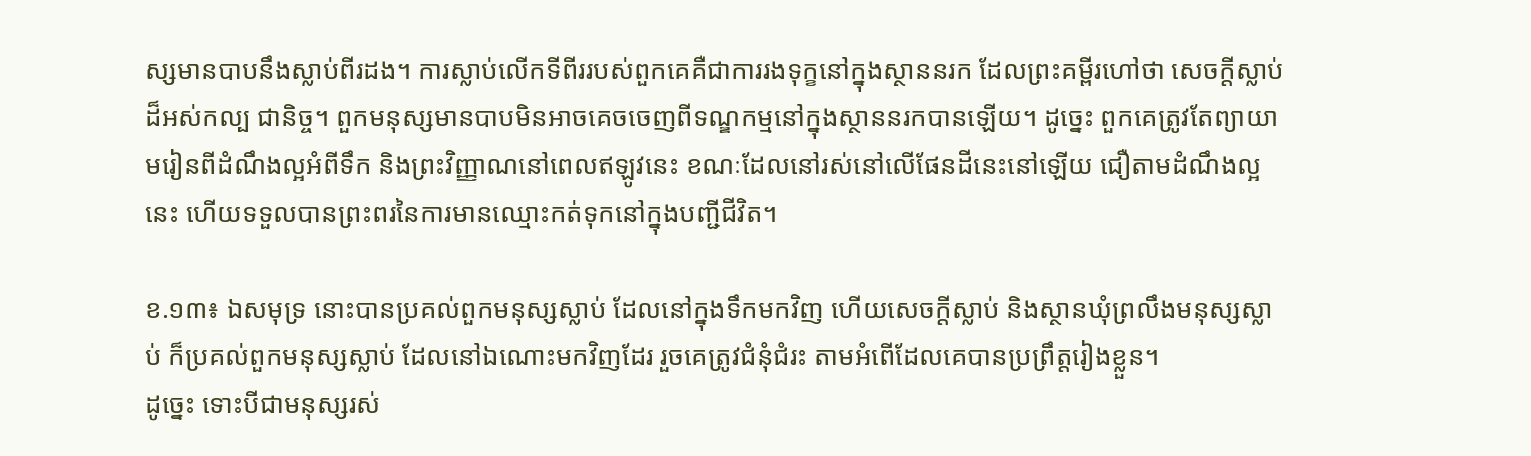ស្សមានបាបនឹងស្លាប់ពីរដង។ ការស្លាប់លើកទីពីររបស់ពួកគេគឺជាការរងទុក្ខនៅក្នុងស្ថាននរក ដែលព្រះគម្ពីរហៅថា សេចក្តីស្លាប់ដ៏អស់កល្ប ជានិច្ច។ ពួកមនុស្សមានបាបមិនអាចគេចចេញពីទណ្ឌកម្មនៅក្នុងស្ថាននរកបានឡើយ។ ដូច្នេះ ពួកគេត្រូវតែព្យាយាមរៀនពីដំណឹងល្អអំពីទឹក និងព្រះវិញ្ញាណនៅពេលឥឡូវនេះ ខណៈដែលនៅរស់នៅលើផែនដីនេះនៅឡើយ ជឿតាមដំណឹងល្អនេះ ហើយទទួលបានព្រះពរនៃការមានឈ្មោះកត់ទុកនៅក្នុងបញ្ជីជីវិត។

ខ.១៣៖ ឯសមុទ្រ នោះបានប្រគល់ពួកមនុស្សស្លាប់ ដែលនៅក្នុងទឹកមកវិញ ហើយសេចក្តីស្លាប់ និងស្ថានឃុំព្រលឹងមនុស្សស្លាប់ ក៏ប្រគល់ពួកមនុស្សស្លាប់ ដែលនៅឯណោះមកវិញដែរ រួចគេត្រូវជំនុំជំរះ តាមអំពើដែលគេបានប្រព្រឹត្តរៀងខ្លួន។
ដូច្នេះ ទោះបីជាមនុស្សរស់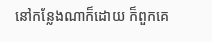នៅកន្លែងណាក៏ដោយ ក៏ពួកគេ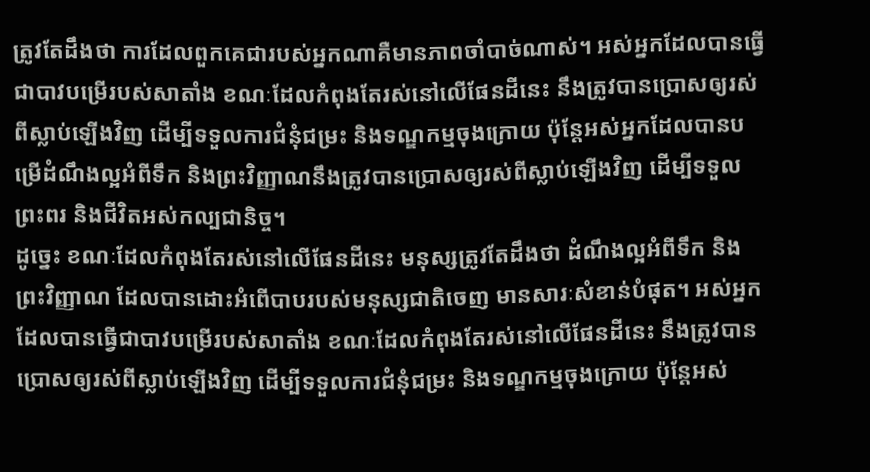ត្រូវតែដឹងថា ការដែលពួកគេជារបស់អ្នកណាគឺមានភាពចាំបាច់ណាស់។ អស់អ្នកដែលបានធ្វើជាបាវបម្រើរបស់សាតាំង ខណៈដែលកំពុងតែរស់នៅលើផែនដីនេះ នឹងត្រូវបានប្រោសឲ្យរស់ពីស្លាប់ឡើងវិញ ដើម្បីទទួលការជំនុំជម្រះ និងទណ្ឌកម្មចុងក្រោយ ប៉ុន្តែអស់អ្នកដែលបានបម្រើដំណឹងល្អអំពីទឹក និងព្រះវិញ្ញាណនឹងត្រូវបានប្រោសឲ្យរស់ពីស្លាប់ឡើងវិញ ដើម្បីទទួលព្រះពរ និងជីវិតអស់កល្បជានិច្ច។
ដូច្នេះ ខណៈដែលកំពុងតែរស់នៅលើផែនដីនេះ មនុស្សត្រូវតែដឹងថា ដំណឹងល្អអំពីទឹក និងព្រះវិញ្ញាណ ដែលបានដោះអំពើបាបរបស់មនុស្សជាតិចេញ មានសារៈសំខាន់បំផុត។ អស់អ្នកដែលបានធ្វើជាបាវបម្រើរបស់សាតាំង ខណៈដែលកំពុងតែរស់នៅលើផែនដីនេះ នឹងត្រូវបានប្រោសឲ្យរស់ពីស្លាប់ឡើងវិញ ដើម្បីទទួលការជំនុំជម្រះ និងទណ្ឌកម្មចុងក្រោយ ប៉ុន្តែអស់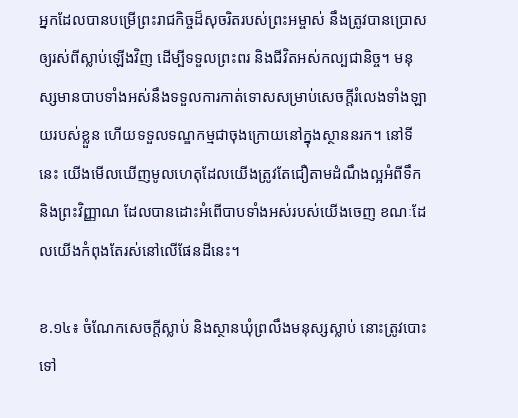អ្នកដែលបានបម្រើព្រះរាជកិច្ចដ៏សុចរិតរបស់ព្រះអម្ចាស់ នឹងត្រូវបានប្រោសឲ្យរស់ពីស្លាប់ឡើងវិញ ដើម្បីទទួលព្រះពរ និងជីវិតអស់កល្បជានិច្ច។ មនុស្សមានបាបទាំងអស់នឹងទទួលការកាត់ទោសសម្រាប់សេចក្តីរំលេងទាំងឡាយរបស់ខ្លួន ហើយទទួលទណ្ឌកម្មជាចុងក្រោយនៅក្នុងស្ថាននរក។ នៅទីនេះ យើងមើលឃើញមូលហេតុដែលយើងត្រូវតែជឿតាមដំណឹងល្អអំពីទឹក និងព្រះវិញ្ញាណ ដែលបានដោះអំពើបាបទាំងអស់របស់យើងចេញ ខណៈដែលយើងកំពុងតែរស់នៅលើផែនដីនេះ។

ខ.១៤៖ ចំណែកសេចក្តីស្លាប់ និងស្ថានឃុំព្រលឹងមនុស្សស្លាប់ នោះត្រូវបោះទៅ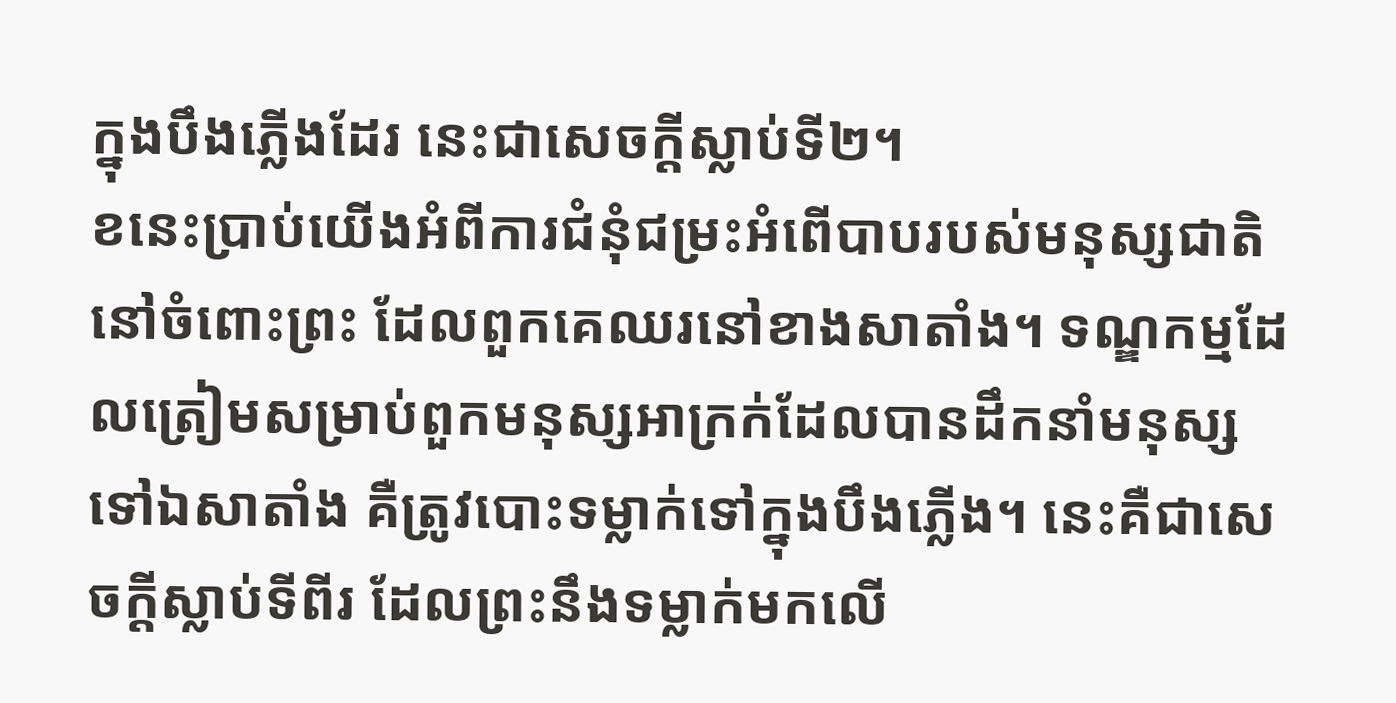ក្នុងបឹងភ្លើងដែរ នេះជាសេចក្តីស្លាប់ទី២។
ខនេះប្រាប់យើងអំពីការជំនុំជម្រះអំពើបាបរបស់មនុស្សជាតិ នៅចំពោះព្រះ ដែលពួកគេឈរនៅខាងសាតាំង។ ទណ្ឌកម្មដែលត្រៀមសម្រាប់ពួកមនុស្សអាក្រក់ដែលបានដឹកនាំមនុស្សទៅឯសាតាំង គឺត្រូវបោះទម្លាក់ទៅក្នុងបឹងភ្លើង។ នេះគឺជាសេចក្តីស្លាប់ទីពីរ ដែលព្រះនឹងទម្លាក់មកលើ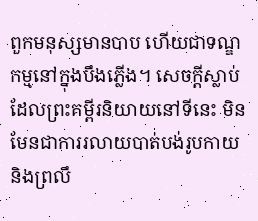ពួកមនុស្សមានបាប ហើយជាទណ្ឌកម្មនៅក្នុងបឹងភ្លើង។ សេចក្តីស្លាប់ដែលព្រះគម្ពីរនិយាយនៅទីនេះ មិនមែនជាការរលាយបាត់បង់រូបកាយ និងព្រលឹ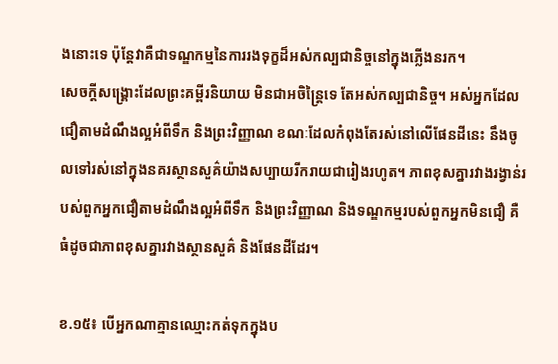ងនោះទេ ប៉ុន្តែវាគឺជាទណ្ឌកម្មនៃការរងទុក្ខដ៏អស់កល្បជានិច្ចនៅក្នុងភ្លើងនរក។
សេចក្តីសង្រ្គោះដែលព្រះគម្ពីរនិយាយ មិនជាអចិន្ត្រៃទេ តែអស់កល្បជានិច្ច។ អស់អ្នកដែលជឿតាមដំណឹងល្អអំពីទឹក និងព្រះវិញ្ញាណ ខណៈដែលកំពុងតែរស់នៅលើផែនដីនេះ នឹងចូលទៅរស់នៅក្នុងនគរស្ថានសួគ៌យ៉ាងសប្បាយរីករាយជារៀងរហូត។ ភាពខុសគ្នារវាងរង្វាន់របស់ពួកអ្នកជឿតាមដំណឹងល្អអំពីទឹក និងព្រះវិញ្ញាណ និងទណ្ឌកម្មរបស់ពួកអ្នកមិនជឿ គឺធំដូចជាភាពខុសគ្នារវាងស្ថានសួគ៌ និងផែនដីដែរ។

ខ.១៥៖ បើអ្នកណាគ្មានឈ្មោះកត់ទុកក្នុងប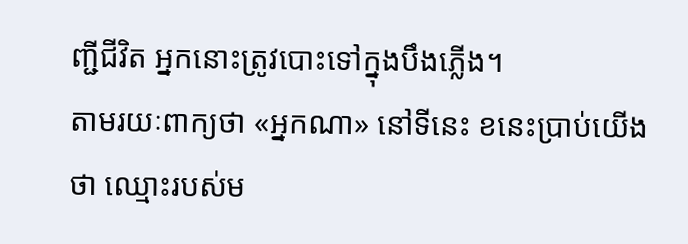ញ្ជីជីវិត អ្នកនោះត្រូវបោះទៅក្នុងបឹងភ្លើង។
តាមរយៈពាក្យថា «អ្នកណា» នៅទីនេះ ខនេះប្រាប់យើងថា ឈ្មោះរបស់ម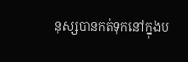នុស្សបានកត់ទុកនៅក្នុងប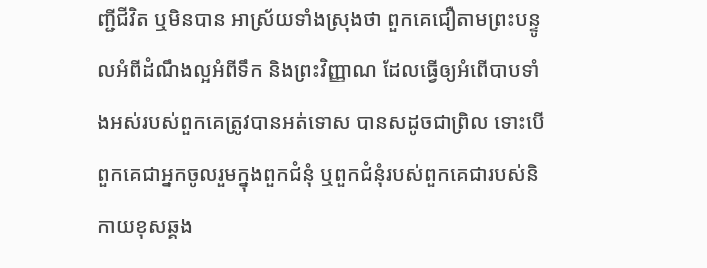ញ្ជីជីវិត ឬមិនបាន អាស្រ័យទាំងស្រុងថា ពួកគេជឿតាមព្រះបន្ទូលអំពីដំណឹងល្អអំពីទឹក និងព្រះវិញ្ញាណ ដែលធ្វើឲ្យអំពើបាបទាំងអស់របស់ពួកគេត្រូវបានអត់ទោស បានសដូចជាព្រិល ទោះបើពួកគេជាអ្នកចូលរួមក្នុងពួកជំនុំ ឬពួកជំនុំរបស់ពួកគេជារបស់និកាយខុសឆ្គង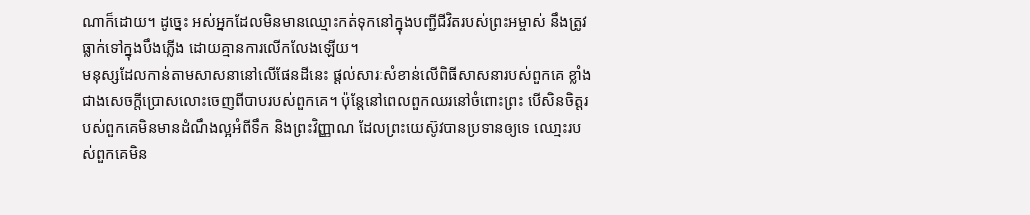ណាក៏ដោយ។ ដូច្នេះ អស់អ្នកដែលមិនមានឈ្មោះកត់ទុកនៅក្នុងបញ្ជីជីវិតរបស់ព្រះអម្ចាស់ នឹងត្រូវធ្លាក់ទៅក្នុងបឹងភ្លើង ដោយគ្មានការលើកលែងឡើយ។
មនុស្សដែលកាន់តាមសាសនានៅលើផែនដីនេះ ផ្តល់សារៈសំខាន់លើពិធីសាសនារបស់ពួកគេ ខ្លាំងជាងសេចក្តីប្រោសលោះចេញពីបាបរបស់ពួកគេ។ ប៉ុន្តែនៅពេលពួកឈរនៅចំពោះព្រះ បើសិនចិត្តរបស់ពួកគេមិនមានដំណឹងល្អអំពីទឹក និងព្រះវិញ្ញាណ ដែលព្រះយេស៊ូវបានប្រទានឲ្យទេ ឈោ្មះរបស់ពួកគេមិន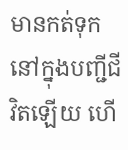មានកត់ទុកនៅក្នុងបញ្ជីជីវិតឡើយ ហើ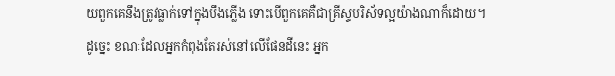យពួកគេនឹងត្រូវធ្លាក់ទៅក្នុងបឹងភ្លើង ទោះបើពួកគេគឺជាគ្រីស្ទបរិស័ទល្អយ៉ាងណាក៏ដោយ។
ដូច្នេះ ខណៈដែលអ្នកកំពុងតែរស់នៅលើផែនដីនេះ អ្នក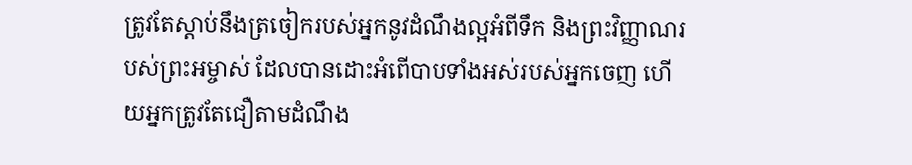ត្រូវតែស្តាប់នឹងត្រចៀករបស់អ្នកនូវដំណឹងល្អអំពីទឹក និងព្រះវិញ្ញាណរបស់ព្រះអម្ចាស់ ដែលបានដោះអំពើបាបទាំងអស់របស់អ្នកចេញ ហើយអ្នកត្រូវតែជឿតាមដំណឹង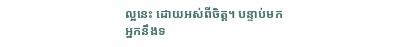ល្អនេះ ដោយអស់ពីចិត្ត។ បន្ទាប់មក អ្នកនឹងទ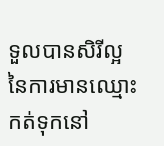ទួលបានសិរីល្អនៃការមានឈ្មោះកត់ទុកនៅ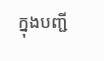ក្នុងបញ្ជី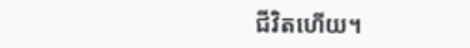ជីវិតហើយ។